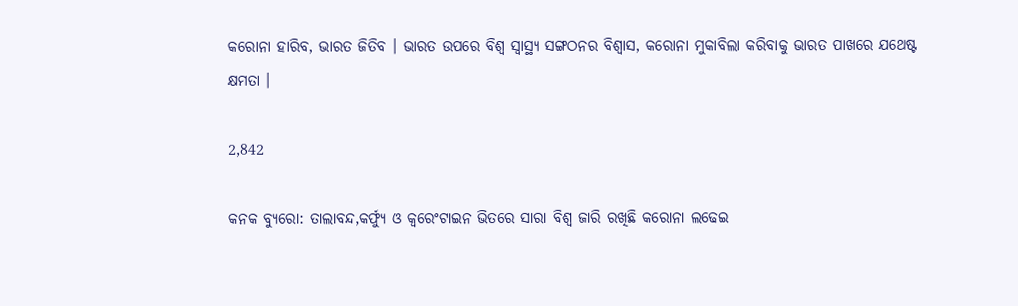କରୋନା ହାରିବ, ଭାରତ ଜିତିବ । ଭାରତ ଉପରେ ବିଶ୍ୱ ସ୍ୱାସ୍ଥ୍ୟ ସଙ୍ଗଠନର ବିଶ୍ୱାସ, କରୋନା ମୁକାବିଲା କରିବାକୁ ଭାରତ ପାଖରେ ଯଥେଷ୍ଟ କ୍ଷମତା ।

2,842

କନକ ବ୍ୟୁରୋ: ତାଲାବନ୍ଦ,କର୍ଫ୍ୟୁ ଓ କ୍ୱରେଂଟାଇନ ଭିତରେ ସାରା ବିଶ୍ୱ ଜାରି ରଖିଛି କରୋନା ଲଢେଇ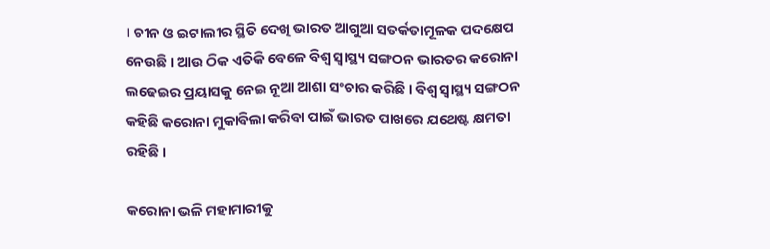। ଚୀନ ଓ ଇଟାଲୀର ସ୍ଥିତି ଦେଖି ଭାରତ ଆଗୁଆ ସତର୍କତାମୂଳକ ପଦକ୍ଷେପ ନେଉଛି । ଆଉ ଠିକ ଏତିକି ବେଳେ ବିଶ୍ୱ ସ୍ୱାସ୍ଥ୍ୟ ସଙ୍ଗଠନ ଭାରତର କରୋନା ଲଢେଇର ପ୍ରୟାସକୁ ନେଇ ନୂଆ ଆଶା ସଂଚାର କରିଛି । ବିଶ୍ୱ ସ୍ୱାସ୍ଥ୍ୟ ସଙ୍ଗଠନ କହିଛି କରୋନା ମୁକାବିଲା କରିବା ପାଇଁ ଭାରତ ପାଖରେ ଯଥେଷ୍ଟ କ୍ଷମତା ରହିଛି ।

କରୋନା ଭଳି ମହାମାରୀକୁ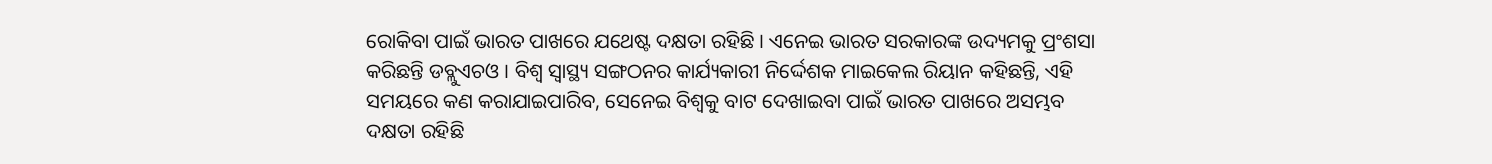ରୋକିବା ପାଇଁ ଭାରତ ପାଖରେ ଯଥେଷ୍ଟ ଦକ୍ଷତା ରହିଛି । ଏନେଇ ଭାରତ ସରକାରଙ୍କ ଉଦ୍ୟମକୁ ପ୍ରଂଶସା କରିଛନ୍ତି ଡବ୍ଲୁଏଚଓ । ବିଶ୍ୱ ସ୍ୱାସ୍ଥ୍ୟ ସଙ୍ଗଠନର କାର୍ଯ୍ୟକାରୀ ନିର୍ଦ୍ଦେଶକ ମାଇକେଲ ରିୟାନ କହିଛନ୍ତି, ଏହି ସମୟରେ କଣ କରାଯାଇପାରିବ, ସେନେଇ ବିଶ୍ୱକୁ ବାଟ ଦେଖାଇବା ପାଇଁ ଭାରତ ପାଖରେ ଅସମ୍ଭବ ଦକ୍ଷତା ରହିଛି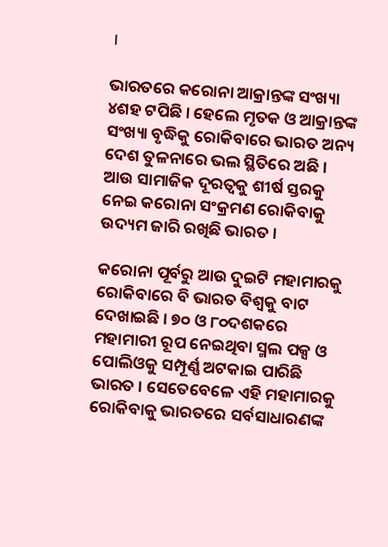।

ଭାରତରେ କରୋନା ଆକ୍ରାନ୍ତଙ୍କ ସଂଖ୍ୟା ୪ଶହ ଟପିଛି । ହେଲେ ମୃତକ ଓ ଆକ୍ରାନ୍ତଙ୍କ ସଂଖ୍ୟା ବୃଦ୍ଧିକୁ ରୋକିବାରେ ଭାରତ ଅନ୍ୟ ଦେଶ ତୁଳନାରେ ଭଲ ସ୍ଥିତିରେ ଅଛି । ଆଉ ସାମାଜିକ ଦୂରତ୍ୱକୁ ଶୀର୍ଷ ସ୍ତରକୁ ନେଇ କରୋନା ସଂକ୍ରମଣ ରୋକିବାକୁ ଉଦ୍ୟମ ଜାରି ରଖିଛି ଭାରତ ।

କରୋନା ପୂର୍ବରୁ ଆଉ ଦୁଇଟି ମହାମାରକୁ ରୋକିବାରେ ବି ଭାରତ ବିଶ୍ୱକୁ ବାଟ ଦେଖାଇଛି । ୭୦ ଓ ୮୦ଦଶକରେ ମହାମାରୀ ରୂପ ନେଇଥିବା ସ୍ମଲ ପକ୍ସ ଓ ପୋଲିଓକୁ ସମ୍ପୂର୍ଣ୍ଣ ଅଟକାଇ ପାରିଛି ଭାରତ । ସେତେବେଳେ ଏହି ମହାମାରକୁ ରୋକିବାକୁ ଭାରତରେ ସର୍ବସାଧାରଣଙ୍କ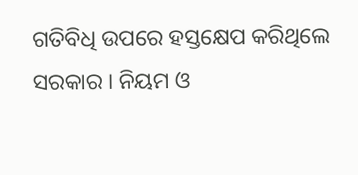ଗତିବିଧି ଉପରେ ହସ୍ତକ୍ଷେପ କରିଥିଲେ ସରକାର । ନିୟମ ଓ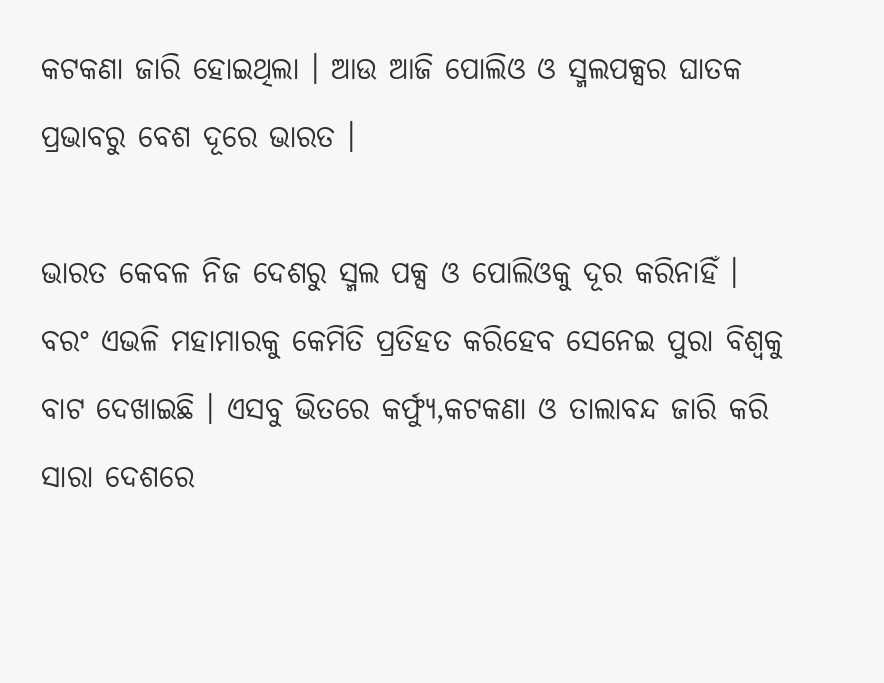କଟକଣା ଜାରି ହୋଇଥିଲା । ଆଉ ଆଜି ପୋଲିଓ ଓ ସ୍ମଲପକ୍ସର ଘାତକ ପ୍ରଭାବରୁ ବେଶ ଦୂରେ ଭାରତ ।

ଭାରତ କେବଳ ନିଜ ଦେଶରୁ ସ୍ମଲ ପକ୍ସ ଓ ପୋଲିଓକୁ ଦୂର କରିନାହିଁ । ବରଂ ଏଭଳି ମହାମାରକୁ କେମିତି ପ୍ରତିହତ କରିହେବ ସେନେଇ ପୁରା ବିଶ୍ୱକୁ ବାଟ ଦେଖାଇଛି । ଏସବୁ ଭିତରେ କର୍ଫ୍ୟୁ,କଟକଣା ଓ ତାଲାବନ୍ଦ ଜାରି କରି ସାରା ଦେଶରେ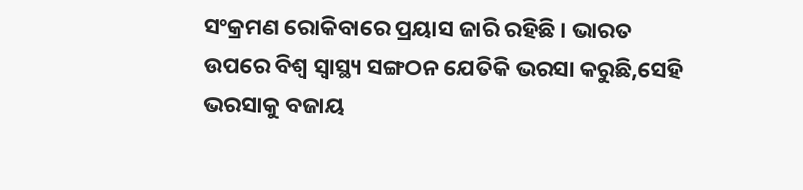ସଂକ୍ରମଣ ରୋକିବାରେ ପ୍ରୟାସ ଜାରି ରହିଛି । ଭାରତ ଉପରେ ବିଶ୍ୱ ସ୍ୱାସ୍ଥ୍ୟ ସଙ୍ଗଠନ ଯେତିକି ଭରସା କରୁଛି,ସେହି ଭରସାକୁ ବଜାୟ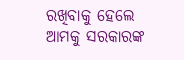ରଖିବାକୁ ହେଲେ ଆମକୁ ସରକାରଙ୍କ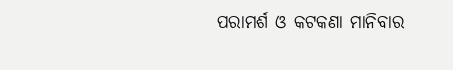ପରାମର୍ଶ ଓ କଟକଣା ମାନିବାର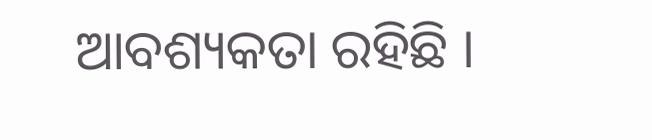ଆବଶ୍ୟକତା ରହିଛି ।